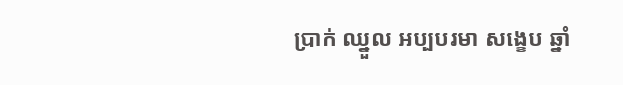ប្រាក់ ឈ្នួល អប្បបរមា សង្ខេប ឆ្នាំ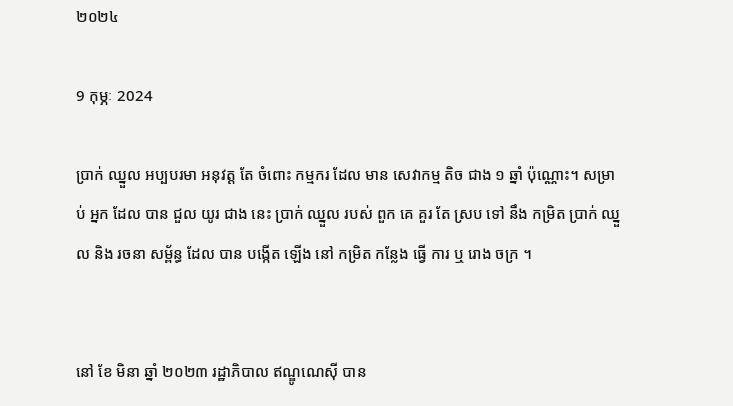២០២៤

9 កុម្ភៈ 2024

ប្រាក់ ឈ្នួល អប្បបរមា អនុវត្ត តែ ចំពោះ កម្មករ ដែល មាន សេវាកម្ម តិច ជាង ១ ឆ្នាំ ប៉ុណ្ណោះ។ សម្រាប់ អ្នក ដែល បាន ជួល យូរ ជាង នេះ ប្រាក់ ឈ្នួល របស់ ពួក គេ គួរ តែ ស្រប ទៅ នឹង កម្រិត ប្រាក់ ឈ្នួល និង រចនា សម្ព័ន្ធ ដែល បាន បង្កើត ឡើង នៅ កម្រិត កន្លែង ធ្វើ ការ ឬ រោង ចក្រ ។


នៅ ខែ មិនា ឆ្នាំ ២០២៣ រដ្ឋាភិបាល ឥណ្ឌូណេស៊ី បាន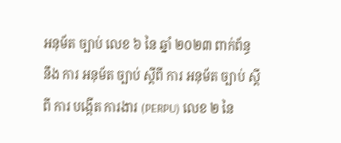អនុម័ត ច្បាប់ លេខ ៦ នៃ ឆ្នាំ ២០២៣ ពាក់ព័ន្ធ នឹង ការ អនុម័ត ច្បាប់ ស្ដីពី ការ អនុម័ត ច្បាប់ ស្ដីពី ការ បង្កើត ការងារ (PERPU) លេខ ២ នៃ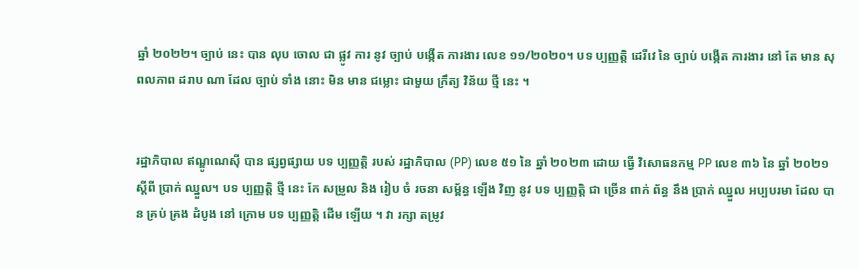ឆ្នាំ ២០២២។ ច្បាប់ នេះ បាន លុប ចោល ជា ផ្លូវ ការ នូវ ច្បាប់ បង្កើត ការងារ លេខ ១១/២០២០។ បទ ប្បញ្ញត្តិ ដេរីវេ នៃ ច្បាប់ បង្កើត ការងារ នៅ តែ មាន សុពលភាព ដរាប ណា ដែល ច្បាប់ ទាំង នោះ មិន មាន ជម្លោះ ជាមួយ ក្រឹត្យ វិន័យ ថ្មី នេះ ។


រដ្ឋាភិបាល ឥណ្ឌូណេស៊ី បាន ផ្សព្វផ្សាយ បទ ប្បញ្ញត្តិ របស់ រដ្ឋាភិបាល (PP) លេខ ៥១ នៃ ឆ្នាំ ២០២៣ ដោយ ធ្វើ វិសោធនកម្ម PP លេខ ៣៦ នៃ ឆ្នាំ ២០២១ ស្ដីពី ប្រាក់ ឈ្នួល។ បទ ប្បញ្ញត្តិ ថ្មី នេះ កែ សម្រួល និង រៀប ចំ រចនា សម្ព័ន្ធ ឡើង វិញ នូវ បទ ប្បញ្ញត្តិ ជា ច្រើន ពាក់ ព័ន្ធ នឹង ប្រាក់ ឈ្នួល អប្បបរមា ដែល បាន គ្រប់ គ្រង ដំបូង នៅ ក្រោម បទ ប្បញ្ញត្តិ ដើម ឡើយ ។ វា រក្សា តម្រូវ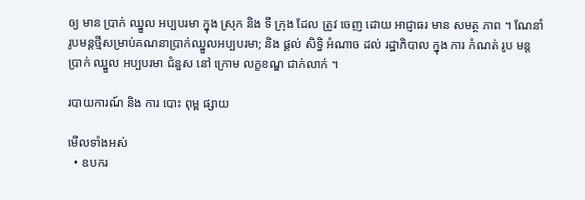ឲ្យ មាន ប្រាក់ ឈ្នួល អប្បបរមា ក្នុង ស្រុក និង ទី ក្រុង ដែល ត្រូវ ចេញ ដោយ អាជ្ញាធរ មាន សមត្ថ ភាព ។ ណែនាំរូបមន្តថ្មីសម្រាប់គណនាប្រាក់ឈ្នួលអប្បបរមា; និង ផ្តល់ សិទ្ធិ អំណាច ដល់ រដ្ឋាភិបាល ក្នុង ការ កំណត់ រូប មន្ត ប្រាក់ ឈ្នួល អប្បបរមា ជំនួស នៅ ក្រោម លក្ខខណ្ឌ ជាក់លាក់ ។

របាយការណ៍ និង ការ បោះ ពុម្ព ផ្សាយ

មើលទាំងអស់
  • ឧបករ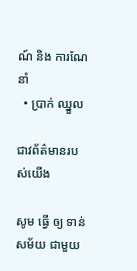ណ៍ និង ការណែនាំ
  • ប្រាក់ ឈ្នួល

ជាវព័ត៌មានរបស់យើង

សូម ធ្វើ ឲ្យ ទាន់ សម័យ ជាមួយ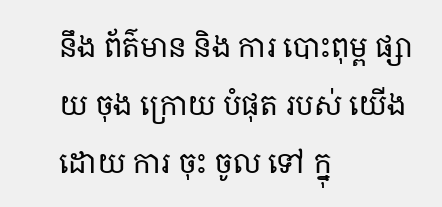នឹង ព័ត៌មាន និង ការ បោះពុម្ព ផ្សាយ ចុង ក្រោយ បំផុត របស់ យើង ដោយ ការ ចុះ ចូល ទៅ ក្នុ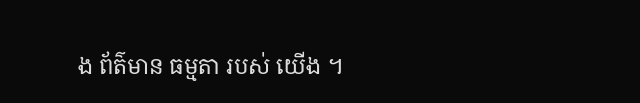ង ព័ត៌មាន ធម្មតា របស់ យើង ។